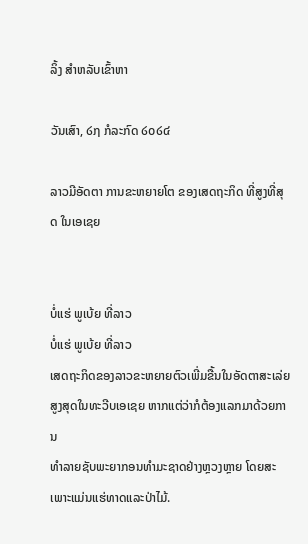ລິ້ງ ສຳຫລັບເຂົ້າຫາ

ວັນເສົາ, ໒໗ ກໍລະກົດ ໒໐໒໔

ລາວມີອັດຕາ ການຂະຫຍາຍໂຕ ຂອງເສດຖະກິດ ທີ່ສູງທີ່ສຸດ ໃນເອເຊຍ


ບໍ່ແຮ່ ພູເບ້ຍ ທີ່ລາວ
ບໍ່ແຮ່ ພູເບ້ຍ ທີ່ລາວ
ເສດຖະກິດຂອງລາວຂະຫຍາຍຕົວເພີ່ມຂື້ນໃນອັດຕາສະເລ່ຍ
ສູງສຸດໃນທະວີບເອເຊຍ ຫາກແຕ່ວ່າກໍຕ້ອງແລກມາດ້ວຍການ
ທໍາລາຍຊັບພະຍາກອນທໍາມະຊາດຢ່າງຫຼວງຫຼາຍ ໂດຍສະ
ເພາະແມ່ນແຮ່ທາດແລະປ່າໄມ້.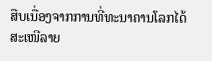ສືບເນື່ອງຈາກການທີ່ທະນາຄານໂລກໄດ້ສະເໜີລາຍ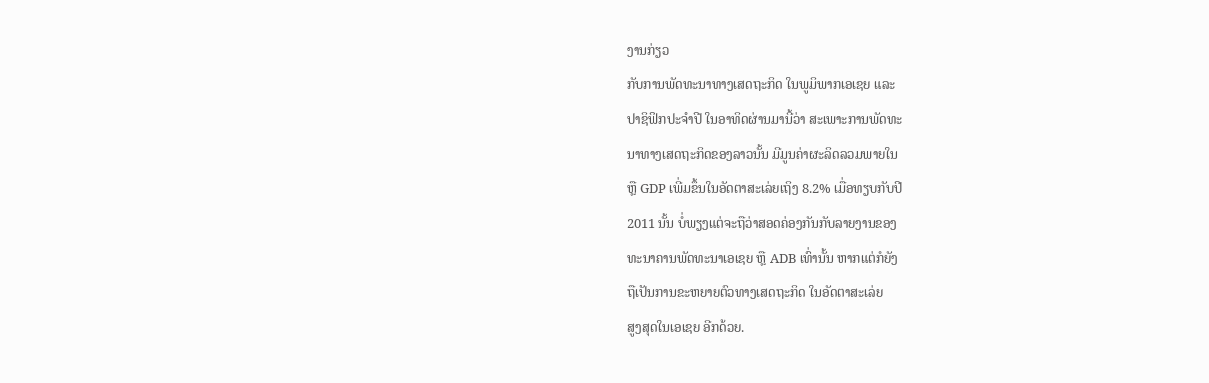ງານກ່ຽວ
ກັບການພັດທະນາທາງເສດຖະກິດ ໃນພູມິພາກເອເຊຍ ແລະ
ປາຊິຟິກປະຈໍາປີ ໃນອາທິດຜ່ານມານີ້ວ່າ ສະເພາະການພັດທະ
ນາທາງເສດຖະກິດຂອງລາວນັ້ນ ມີມູນຄ່າຜະລິດລວມພາຍໃນ
ຫຼື GDP ເພີ່ມຂຶ້ນໃນອັດຕາສະເລ່ຍເຖິງ 8.2% ເມື່ອທຽບກັບປີ
2011 ນັ້ນ ບໍ່ພຽງແຕ່ຈະຖືວ່າສອດຄ່ອງກັນກັບລາຍງານຂອງ
ທະນາຄານພັດທະນາເອເຊຍ ຫຼື ADB ເທົ່ານັ້ນ ຫາກແຕ່ກໍຍັງ
ຖືເປັນການຂະຫຍາຍຕົວທາງເສດຖະກິດ ໃນອັດຕາສະເລ່ຍ
ສູງສຸດໃນເອເຊຍ ອີກດ້ວຍ.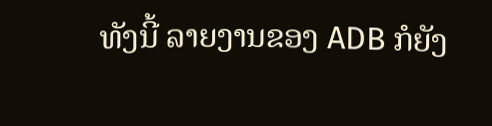ທັງນີ້ ລາຍງານຂອງ ADB ກໍຍັງ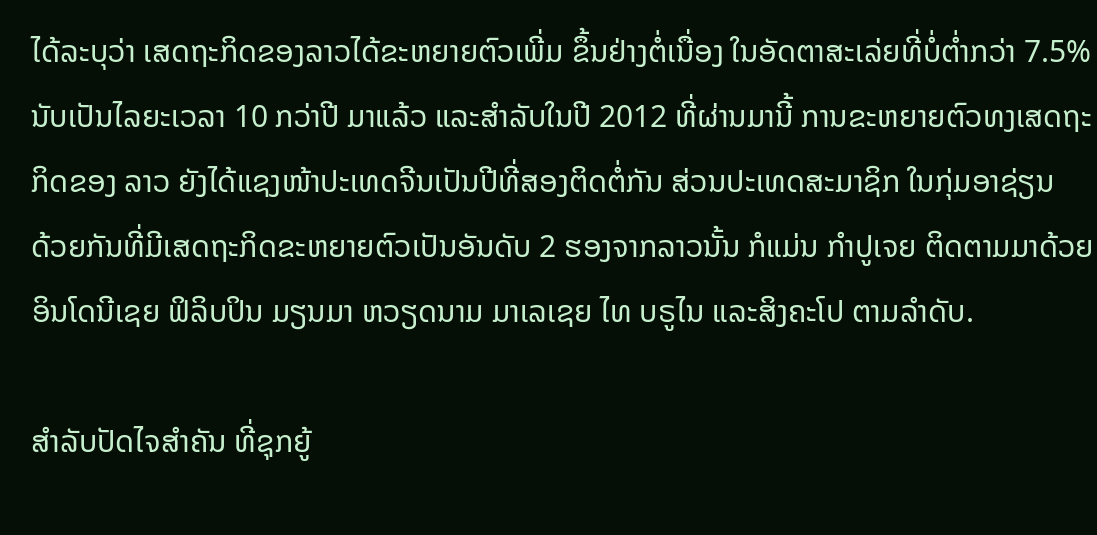ໄດ້ລະບຸວ່າ ເສດຖະກິດຂອງລາວໄດ້ຂະຫຍາຍຕົວເພີ່ມ ຂຶ້ນຢ່າງຕໍ່ເນື່ອງ ໃນອັດຕາສະເລ່ຍທີ່ບໍ່ຕໍ່າກວ່າ 7.5% ນັບເປັນໄລຍະເວລາ 10 ກວ່າປີ ມາແລ້ວ ແລະສໍາລັບໃນປີ 2012 ທີ່ຜ່ານມານີ້ ການຂະຫຍາຍຕົວທງເສດຖະກິດຂອງ ລາວ ຍັງໄດ້ແຊງໜ້າປະເທດຈີນເປັນປີທີ່ສອງຕິດຕໍ່ກັນ ສ່ວນປະເທດສະມາຊິກ ໃນກຸ່ມອາຊ່ຽນ
ດ້ວຍກັນທີ່ມີເສດຖະກິດຂະຫຍາຍຕົວເປັນອັນດັບ 2 ຮອງຈາກລາວນັ້ນ ກໍແມ່ນ ກໍາປູເຈຍ ຕິດຕາມມາດ້ວຍອິນໂດນີເຊຍ ຟິລິບປິນ ມຽນມາ ຫວຽດນາມ ມາເລເຊຍ ໄທ ບຣູໄນ ແລະສິງຄະໂປ ຕາມລໍາດັບ.

ສໍາລັບປັດໄຈສໍາຄັນ ທີ່ຊຸກຍູ້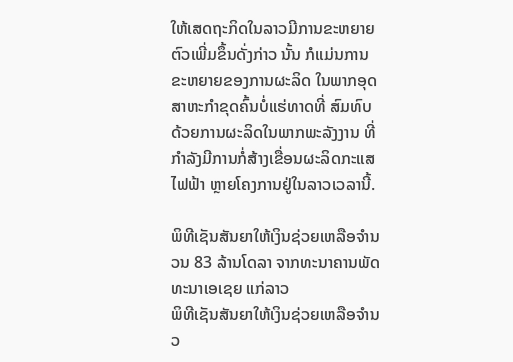ໃຫ້ເສດຖະກິດໃນລາວມີການຂະຫຍາຍຕົວເພີ່ມຂຶ້ນດັ່ງກ່າວ ນັ້ນ ກໍແມ່ນການຂະຫຍາຍຂອງການຜະລິດ ໃນພາກອຸດສາຫະກໍາຂຸດຄົ້ນບໍ່ແຮ່ທາດທີ່ ສົມທົບດ້ວຍການຜະລິດໃນພາກພະລັງງານ ທີ່ກໍາລັງມີການກໍ່ສ້າງເຂື່ອນຜະລິດກະແສ ໄຟຟ້າ ຫຼາຍໂຄງການຢູ່ໃນລາວເວລານີ້.

ພິທີເຊັນສັນຍາໃຫ້ເງິນຊ່ວຍເຫລືອຈໍານວນ 83 ລ້ານໂດລາ ຈາກທະນາຄານພັດທະນາເອເຊຍ ແກ່ລາວ
ພິທີເຊັນສັນຍາໃຫ້ເງິນຊ່ວຍເຫລືອຈໍານວ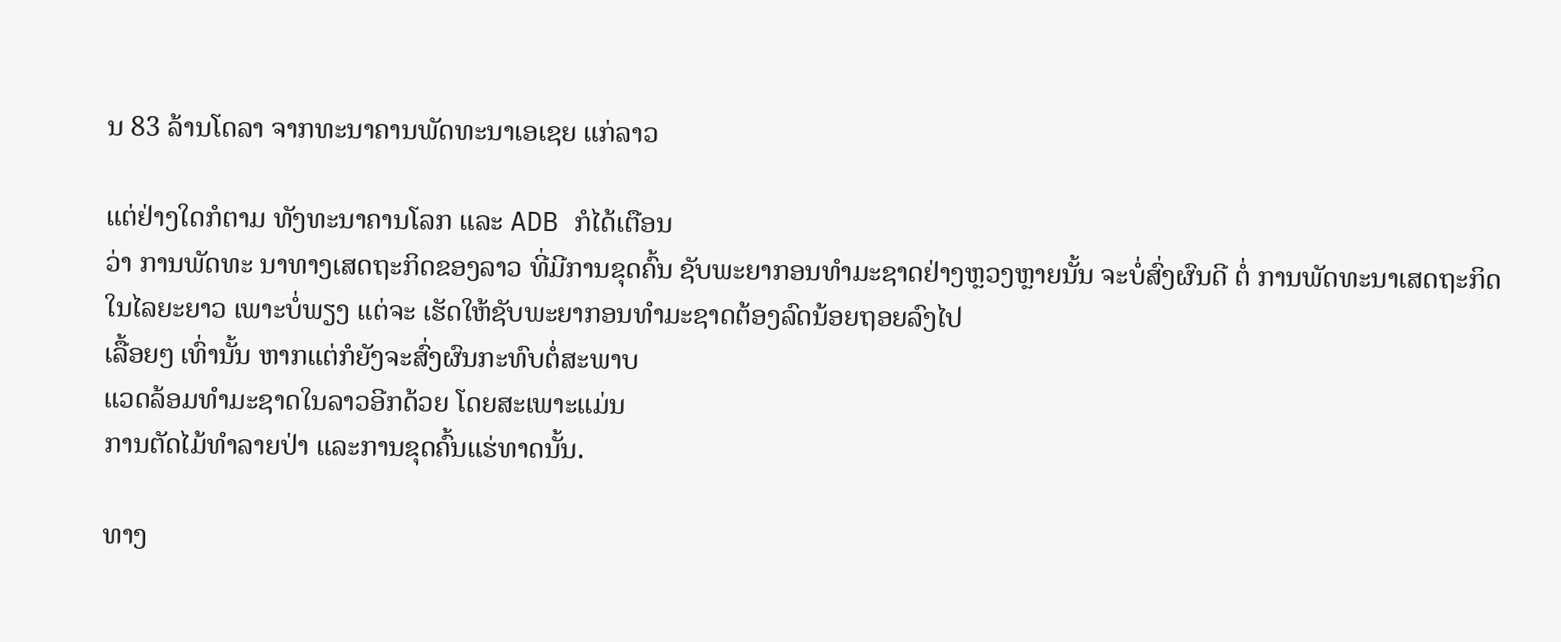ນ 83 ລ້ານໂດລາ ຈາກທະນາຄານພັດທະນາເອເຊຍ ແກ່ລາວ

ແຕ່ຢ່າງໃດກໍຕາມ ທັງທະນາຄານໂລກ ແລະ ADB ກໍໄດ້ເຕືອນ
ວ່າ ການພັດທະ ນາທາງເສດຖະກິດຂອງລາວ ທີ່ມີການຂຸດຄົ້ນ ຊັບພະຍາກອນທໍາມະຊາດຢ່າງຫຼວງຫຼາຍນັ້ນ ຈະບໍ່ສົ່ງຜົນດີ ຕໍ່ ການພັດທະນາເສດຖະກິດໃນໄລຍະຍາວ ເພາະບໍ່ພຽງ ແຕ່ຈະ ເຮັດໃຫ້ຊັບພະຍາກອນທໍາມະຊາດຕ້ອງລົດນ້ອຍຖອຍລົງໄປ
ເລື້ອຍໆ ເທົ່ານັ້ນ ຫາກແຕ່ກໍຍັງຈະສົ່ງຜົນກະທົບຕໍ່ສະພາບ
ແວດລ້ອມທໍາມະຊາດໃນລາວອີກດ້ວຍ ໂດຍສະເພາະແມ່ນ
ການຕັດໄມ້ທໍາລາຍປ່າ ແລະການຂຸດຄົ້ນແຮ່ທາດນັ້ນ.

ທາງ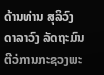ດ້ານທ່ານ ສຸລິວົງ ດາລາວົງ ລັດຖະມົນຕີວ່ການກະຊວງພະ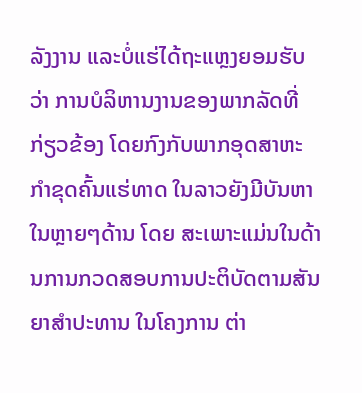ລັງງານ ແລະບໍ່ແຮ່ໄດ້ຖະແຫຼງຍອມຮັບວ່າ ການບໍລິຫານງານຂອງພາກລັດທີ່ກ່ຽວຂ້ອງ ໂດຍກົງກັບພາກອຸດສາຫະກໍາຂຸດຄົ້ນແຮ່ທາດ ໃນລາວຍັງມີບັນຫາໃນຫຼາຍໆດ້ານ ໂດຍ ສະເພາະແມ່ນໃນດ້ານການກວດສອບການປະຕິບັດຕາມສັນຍາສໍາປະທານ ໃນໂຄງການ ຕ່າ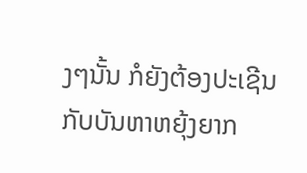ງໆນັ້ນ ກໍຍັງຕ້ອງປະເຊີນກັບບັນຫາຫຍຸ້ງຍາກ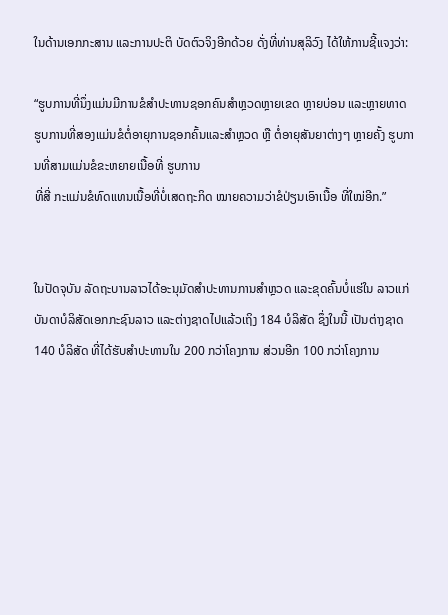ໃນດ້ານເອກກະສານ ແລະການປະຕິ ບັດຕົວຈິງອີກດ້ວຍ ດັ່ງທີ່ທ່ານສຸລິວົງ ໄດ້ໃຫ້ການຊີ້ແຈງວ່າ:

“ຮູບການທີ່ນຶ່ງແມ່ນມີການຂໍສໍາປະທານຊອກຄົນສໍາຫຼວດຫຼາຍເຂດ ຫຼາຍບ່ອນ ແລະຫຼາຍທາດ ຮູບການທີ່ສອງແມ່ນຂໍຕໍ່ອາຍຸການຊອກຄົ້ນແລະສໍາຫຼວດ ຫຼື ຕໍ່ອາຍຸສັນຍາຕ່າງໆ ຫຼາຍຄັ້ງ ຮູບການທີ່ສາມແມ່ນຂໍຂະຫຍາຍເນື້ອທີ່ ຮູບການ
ທີ່ສີ່ ກະແມ່ນຂໍທົດແທນເນື້ອທີ່ບໍ່ເສດຖະກິດ ໝາຍຄວາມວ່າຂໍປ່ຽນເອົາເນື້ອ ທີ່ໃໝ່ອີກ.”


ໃນປັດຈຸບັນ ລັດຖະບານລາວໄດ້ອະນຸມັດສໍາປະທານການສໍາຫຼວດ ແລະຂຸດຄົ້ນບໍ່ແຮ່ໃນ ລາວແກ່ບັນດາບໍລິສັດເອກກະຊົນລາວ ແລະຕ່າງຊາດໄປແລ້ວເຖິງ 184 ບໍລິສັດ ຊຶ່ງໃນນີ້ ເປັນຕ່າງຊາດ 140 ບໍລິສັດ ທີ່ໄດ້ຮັບສໍາປະທານໃນ 200 ກວ່າໂຄງການ ສ່ວນອີກ 100 ກວ່າໂຄງການ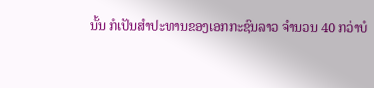ນັ້ນ ກໍເປັນສໍາປະທານຂອງເອກກະຊົນລາວ ຈໍານວນ 40 ກວ່າບໍ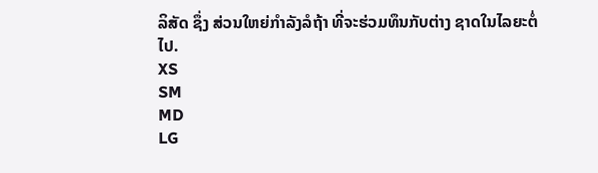ລິສັດ ຊຶ່ງ ສ່ວນໃຫຍ່ກໍາລັງລໍຖ້າ ທີ່ຈະຮ່ວມທຶນກັບຕ່າງ ຊາດໃນໄລຍະຕໍ່ໄປ.
XS
SM
MD
LG